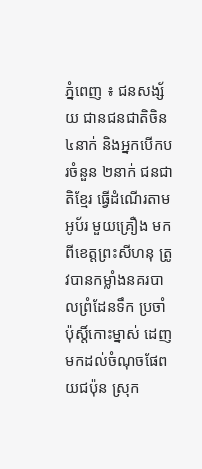ភ្នំពេញ ៖ ជនសង្ស័យ ជានជនជាតិចិន ៤នាក់ និងអ្នកបើកបរចំនួន ២នាក់ ជនជាតិខ្មែរ ធ្វើដំណើរតាមអូប័រ មួយគ្រឿង មកពីខេត្តព្រះសីហនុ ត្រូវបានកម្លាំងនគរបាលព្រំដែនទឹក ប្រចាំប៉ុស្តិ៍កោះម្នាស់ ដេញមកដល់ចំណុចផែពយជប៉ុន ស្រុក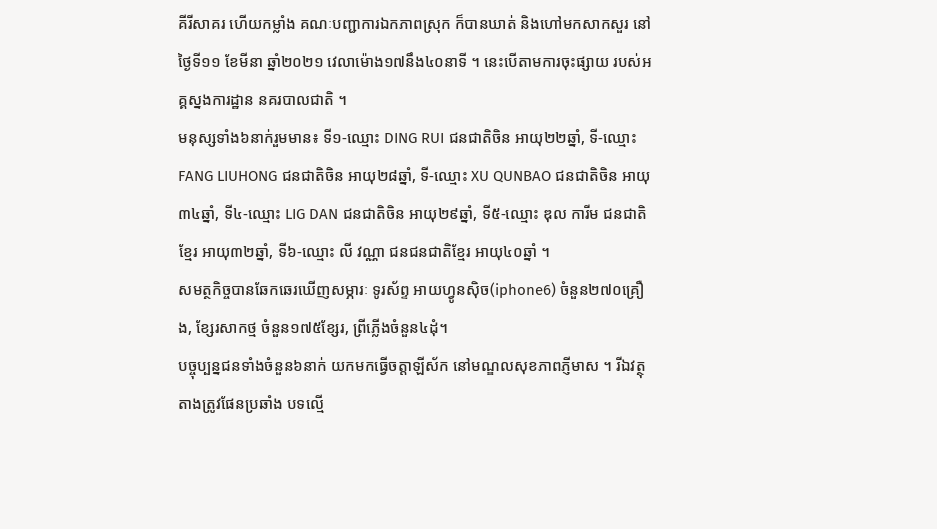គីរីសាគរ ហើយកម្លាំង គណៈបញ្ជាការឯកភាពស្រុក ក៏បានឃាត់ និងហៅមកសាកសួរ នៅថ្ងៃទី១១ ខែមីនា ឆ្នាំ២០២១ វេលាម៉ោង១៧នឹង៤០នាទី ។ នេះបើតាមការចុះផ្សាយ របស់អគ្គស្នងការដ្ឋាន នគរបាលជាតិ ។
មនុស្សទាំង៦នាក់រួមមាន៖ ទី១-ឈ្មោះ DING RUI ជនជាតិចិន អាយុ២២ឆ្នាំ, ទី-ឈ្មោះ FANG LIUHONG ជនជាតិចិន អាយុ២៨ឆ្នាំ, ទី-ឈ្មោះ XU QUNBAO ជនជាតិចិន អាយុ៣៤ឆ្នាំ, ទី៤-ឈ្មោះ LIG DAN ជនជាតិចិន អាយុ២៩ឆ្នាំ, ទី៥-ឈ្មោះ ឌុល ការីម ជនជាតិខ្មែរ អាយុ៣២ឆ្នាំ, ទី៦-ឈ្មោះ លី វណ្ណា ជនជនជាតិខ្មែរ អាយុ៤០ឆ្នាំ ។
សមត្ថកិច្ចបានឆែកឆេរឃើញសម្ភារៈ ទូរស័ព្ទ អាយហ្វូនស៊ិច(iphone6) ចំនួន២៧០គ្រឿង, ខ្សែរសាកថ្ម ចំនួន១៧៥ខ្សែរ, ព្រីភ្លើងចំនួន៤ដុំ។
បច្ចុប្បន្នជនទាំងចំនួន៦នាក់ យកមកធ្វើចត្តាឡីស័ក នៅមណ្ឌលសុខភាពភ្ញីមាស ។ រីឯវត្ថុតាងត្រូវផែនប្រឆាំង បទល្មើ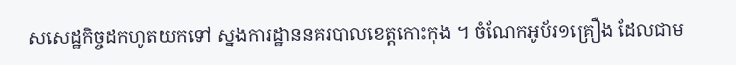សសេដ្ឋកិច្ចដកហូតយកទៅ ស្នងការដ្ឋាននគរបាលខេត្តកោះកុង ។ ចំណែកអូប័រ១គ្រឿង ដែលជាម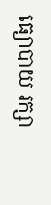ធ្យោបាយ រក្សា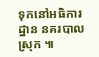ទុកនៅអធិការដ្ឋាន នគរបាលស្រុក ៕